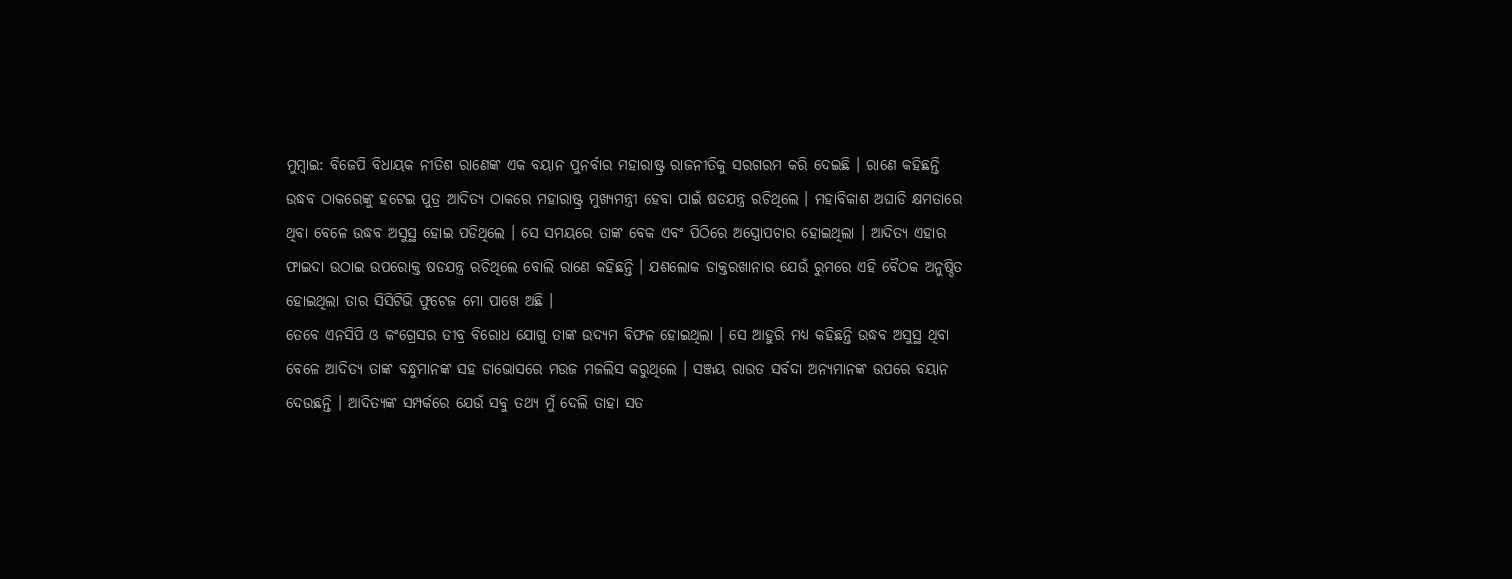ମୁମ୍ବାଇ: ବିଜେପି ବିଧାୟକ ନୀତିଶ ରାଣେଙ୍କ ଏକ ବୟାନ ପୁନର୍ବାର ମହାରାଷ୍ଟ୍ର ରାଜନୀତିକୁ ସରଗରମ କରି ଦେଇଛି । ରାଣେ କହିଛନ୍ତି ଉଦ୍ଧବ ଠାକରେଙ୍କୁ ହଟେଇ ପୁତ୍ର ଆଦିତ୍ୟ ଠାକରେ ମହାରାଷ୍ଟ୍ର ମୁଖ୍ୟମନ୍ତ୍ରୀ ହେବା ପାଇଁ ଷଡଯନ୍ତ୍ର ରଚିଥିଲେ । ମହାବିକାଶ ଅଘାଡି କ୍ଷମତାରେ ଥିବା ବେଳେ ଉଦ୍ଧବ ଅସୁସ୍ଥ ହୋଇ ପଡିଥିଲେ । ସେ ସମୟରେ ତାଙ୍କ ବେକ ଏବଂ ପିଠିରେ ଅସ୍ତ୍ରୋପଚାର ହୋଇଥିଲା । ଆଦିତ୍ୟ ଏହାର ଫାଇଦା ଉଠାଇ ଉପରୋକ୍ତ ଷଡଯନ୍ତ୍ର ରଚିଥିଲେ ବୋଲି ରାଣେ କହିଛନ୍ତି । ଯଶଲୋକ ଡାକ୍ତରଖାନାର ଯେଉଁ ରୁମରେ ଏହି ବୈଠକ ଅନୁଷ୍ଠିତ ହୋଇଥିଲା ତାର ସିସିଟିଭି ଫୁଟେଜ ମୋ ପାଖେ ଅଛି ।
ତେବେ ଏନସିପି ଓ କଂଗ୍ରେସର ତୀବ୍ର ବିରୋଧ ଯୋଗୁ ତାଙ୍କ ଉଦ୍ୟମ ବିଫଳ ହୋଇଥିଲା । ସେ ଆହୁରି ମଧ୍ୟ କହିଛନ୍ତି ଉଦ୍ଧବ ଅସୁସ୍ଥ ଥିବା ବେଳେ ଆଦିତ୍ୟ ତାଙ୍କ ବନ୍ଧୁମାନଙ୍କ ସହ ଡାଭୋସରେ ମଉଜ ମଜଲିସ କରୁଥିଲେ । ସଞ୍ଜୟ ରାଉତ ସର୍ବଦା ଅନ୍ୟମାନଙ୍କ ଉପରେ ବୟାନ ଦେଉଛନ୍ତି । ଆଦିତ୍ୟଙ୍କ ସମ୍ପର୍କରେ ଯେଉଁ ସବୁ ତଥ୍ୟ ମୁଁ ଦେଲି ତାହା ସତ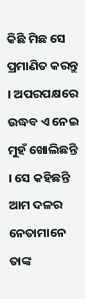କିଛି ମିଛ ସେ ପ୍ରମାଣିତ କରନ୍ତୁ । ଅପରପକ୍ଷରେ ଉଦ୍ଧବ ଏ ନେଇ ମୁହଁ ଖୋଲିଛନ୍ତି । ସେ କହିଛନ୍ତି ଆମ ଦଳର ନେତାମାନେ ତାଙ୍କ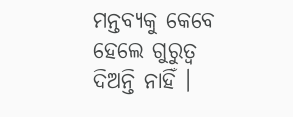ମନ୍ତବ୍ୟକୁ କେବେ ହେଲେ ଗୁରୁତ୍ୱ ଦିଅନ୍ତି ନାହିଁ ।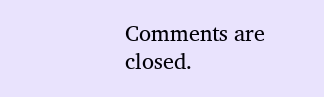Comments are closed.